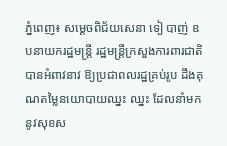ភ្នំពេញ៖ សម្ដេចពិជ័យសេនា ទៀ បាញ់ ឧបនាយករដ្ឋមន្ត្រី រដ្ឋមន្ត្រីក្រសួងការពារជាតិ បានអំពាវនាវ ឱ្យប្រជាពលរដ្ឋគ្រប់រូប ដឹងគុណតម្លៃនយោបាយឈ្នះ ឈ្នះ ដែលនាំមកនូវសុខស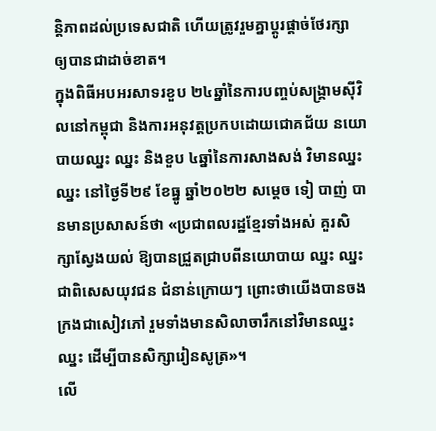ន្តិភាពដល់ប្រទេសជាតិ ហើយត្រូវរួមគ្នាប្ដូរផ្ដាច់ថែរក្សា ឲ្យបានជាដាច់ខាត។
ក្នុងពិធីអបអរសាទរខួប ២៤ឆ្នាំនៃការបញ្ចប់សង្គ្រាមស៊ីវិលនៅកម្ពុជា និងការអនុវត្តប្រកបដោយជោគជ័យ នយោបាយឈ្នះ ឈ្នះ និងខួប ៤ឆ្នាំនៃការសាងសង់ វិមានឈ្នះ ឈ្នះ នៅថ្ងៃទី២៩ ខែធ្នូ ឆ្នាំ២០២២ សម្ដេច ទៀ បាញ់ បានមានប្រសាសន៍ថា «ប្រជាពលរដ្ឋខ្មែរទាំងអស់ គួរសិក្សាស្វែងយល់ ឱ្យបានជ្រួតជ្រាបពីនយោបាយ ឈ្នះ ឈ្នះ ជាពិសេសយុវជន ជំនាន់ក្រោយៗ ព្រោះថាយើងបានចងក្រងជាសៀវភៅ រួមទាំងមានសិលាចារឹកនៅវិមានឈ្នះ ឈ្នះ ដើម្បីបានសិក្សារៀនសូត្រ»។
លើ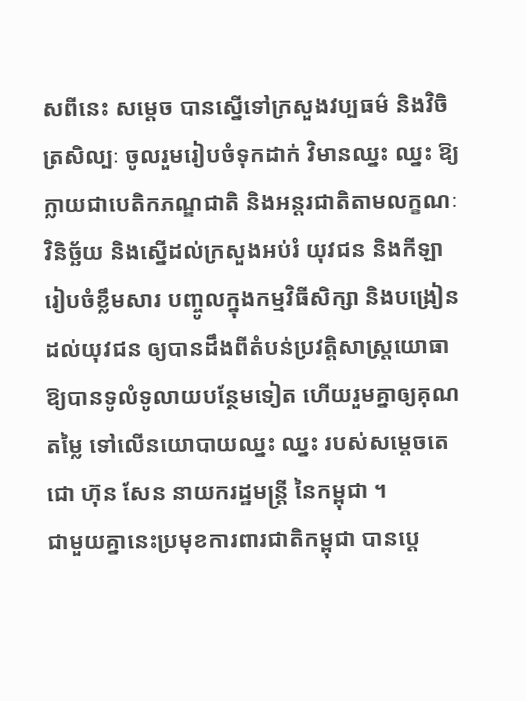សពីនេះ សម្ដេច បានស្នើទៅក្រសួងវប្បធម៌ និងវិចិត្រសិល្បៈ ចូលរួមរៀបចំទុកដាក់ វិមានឈ្នះ ឈ្នះ ឱ្យក្លាយជាបេតិកភណ្ឌជាតិ និងអន្តរជាតិតាមលក្ខណៈវិនិច្ឆ័យ និងស្នើដល់ក្រសួងអប់រំ យុវជន និងកីឡារៀបចំខ្លឹមសារ បញ្ចូលក្នុងកម្មវិធីសិក្សា និងបង្រៀនដល់យុវជន ឲ្យបានដឹងពីតំបន់ប្រវត្តិសាស្ត្រយោធា ឱ្យបានទូលំទូលាយបន្ថែមទៀត ហើយរួមគ្នាឲ្យគុណតម្លៃ ទៅលើនយោបាយឈ្នះ ឈ្នះ របស់សម្ដេចតេជោ ហ៊ុន សែន នាយករដ្ឋមន្ត្រី នៃកម្ពុជា ។
ជាមួយគ្នានេះប្រមុខការពារជាតិកម្ពុជា បានប្ដេ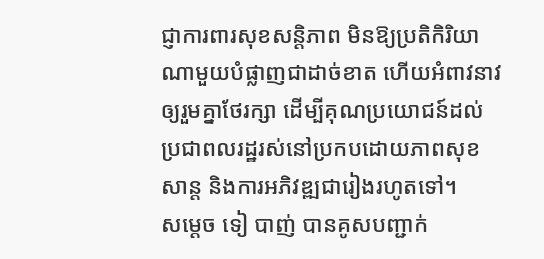ជ្ញាការពារសុខសន្តិភាព មិនឱ្យប្រតិកិរិយាណាមួយបំផ្លាញជាដាច់ខាត ហើយអំពាវនាវឲ្យរួមគ្នាថែរក្សា ដើម្បីគុណប្រយោជន៍ដល់ប្រជាពលរដ្ឋរស់នៅប្រកបដោយភាពសុខសាន្ត និងការអភិវឌ្ឍជារៀងរហូតទៅ។
សម្ដេច ទៀ បាញ់ បានគូសបញ្ជាក់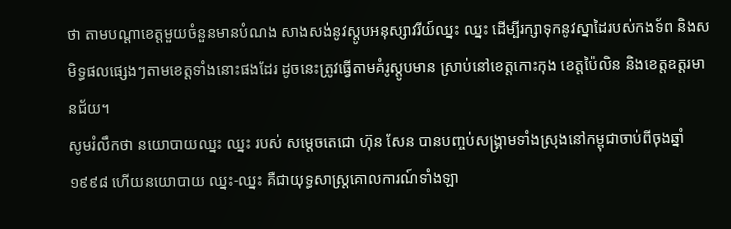ថា តាមបណ្ដាខេត្តមួយចំនួនមានបំណង សាងសង់នូវស្ដូបអនុស្សាវរីយ៍ឈ្នះ ឈ្នះ ដើម្បីរក្សាទុកនូវស្នាដៃរបស់កងទ័ព និងសមិទ្ធផលផ្សេងៗតាមខេត្តទាំងនោះផងដែរ ដូចនេះត្រូវធ្វើតាមគំរូស្ដូបមាន ស្រាប់នៅខេត្តកោះកុង ខេត្តប៉ៃលិន និងខេត្តឧត្តរមានជ័យ។
សូមរំលឹកថា នយោបាយឈ្នះ ឈ្នះ របស់ សម្ដេចតេជោ ហ៊ុន សែន បានបញ្ចប់សង្គ្រាមទាំងស្រុងនៅកម្ពុជាចាប់ពីចុងឆ្នាំ១៩៩៨ ហើយនយោបាយ ឈ្នះ-ឈ្នះ គឺជាយុទ្ធសាស្ត្រគោលការណ៍ទាំងឡា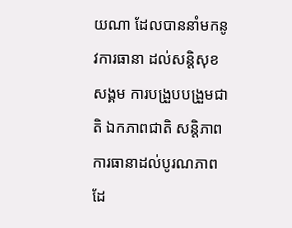យណា ដែលបាននាំមកនូវការធានា ដល់សន្តិសុខសង្គម ការបង្រួបបង្រួមជាតិ ឯកភាពជាតិ សនិ្តភាព ការធានាដល់បូរណភាពដែ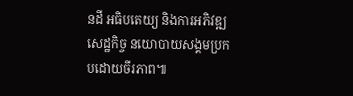នដី អធិបតេយ្យ និងការអភិវឌ្ឍសេដ្ឋកិច្ច នយោបាយសង្គមប្រកបដោយចីរភាព៕